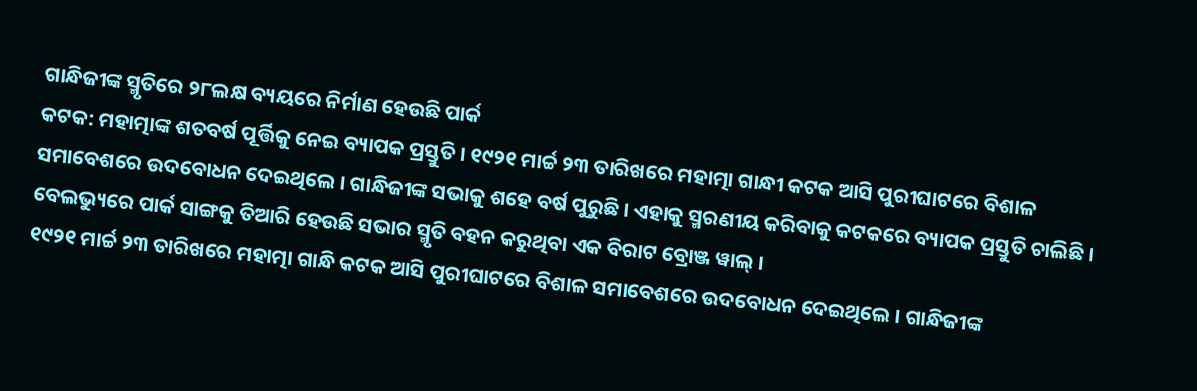ଗାନ୍ଧିଜୀଙ୍କ ସ୍ମୃତିରେ ୨୮ଲକ୍ଷ ବ୍ୟୟରେ ନିର୍ମାଣ ହେଉଛି ପାର୍କ
କଟକ: ମହାତ୍ମାଙ୍କ ଶତବର୍ଷ ପୂର୍ତ୍ତିକୁ ନେଇ ବ୍ୟାପକ ପ୍ରସ୍ତୁତି । ୧୯୨୧ ମାର୍ଚ୍ଚ ୨୩ ତାରିଖରେ ମହାତ୍ମା ଗାନ୍ଧୀ କଟକ ଆସି ପୁରୀଘାଟରେ ବିଶାଳ ସମାବେଶରେ ଉଦବୋଧନ ଦେଇଥିଲେ । ଗାନ୍ଧିଜୀଙ୍କ ସଭାକୁ ଶହେ ବର୍ଷ ପୁରୁଛି । ଏହାକୁ ସ୍ମରଣୀୟ କରିବାକୁ କଟକରେ ବ୍ୟାପକ ପ୍ରସ୍ତୁତି ଚାଲିଛି । ବେଲଭ୍ୟୁରେ ପାର୍କ ସାଙ୍ଗକୁ ତିଆରି ହେଉଛି ସଭାର ସ୍ମୃତି ବହନ କରୁଥିବା ଏକ ବିରାଟ ବ୍ରୋଞ୍ଜ ୱାଲ୍ ।
୧୯୨୧ ମାର୍ଚ୍ଚ ୨୩ ତାରିଖରେ ମହାତ୍ମା ଗାନ୍ଧି କଟକ ଆସି ପୁରୀଘାଟରେ ବିଶାଳ ସମାବେଶରେ ଉଦବୋଧନ ଦେଇଥିଲେ । ଗାନ୍ଧିଜୀଙ୍କ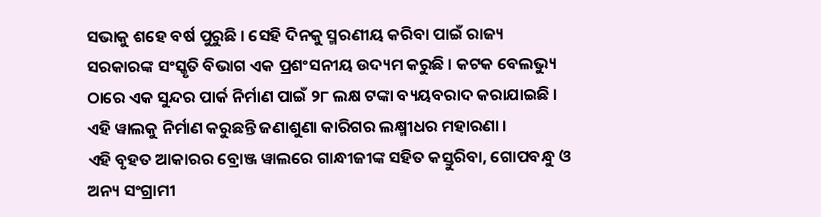ସଭାକୁ ଶହେ ବର୍ଷ ପୁରୁଛି । ସେହି ଦିନକୁ ସ୍ମରଣୀୟ କରିବା ପାଇଁ ରାଜ୍ୟ ସରକାରଙ୍କ ସଂସ୍କୃତି ବିଭାଗ ଏକ ପ୍ରଶଂସନୀୟ ଉଦ୍ୟମ କରୁଛି । କଟକ ବେଲଭ୍ୟୁ ଠାରେ ଏକ ସୁନ୍ଦର ପାର୍କ ନିର୍ମାଣ ପାଇଁ ୨୮ ଲକ୍ଷ ଟଙ୍କା ବ୍ୟୟବରାଦ କରାଯାଇଛି । ଏହି ୱାଲକୁ ନିର୍ମାଣ କରୁଛନ୍ତି ଜଣାଶୁଣା କାରିଗର ଲକ୍ଷ୍ମୀଧର ମହାରଣା ।
ଏହି ବୃହତ ଆକାରର ବ୍ରୋଞ୍ଜ ୱାଲରେ ଗାନ୍ଧୀଜୀଙ୍କ ସହିତ କସ୍ତୁରିବା, ଗୋପବନ୍ଧୁ ଓ ଅନ୍ୟ ସଂଗ୍ରାମୀ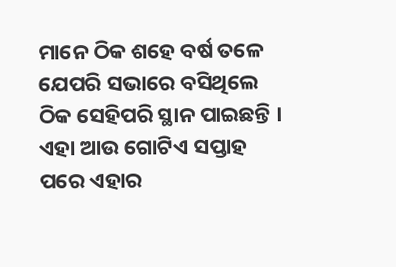ମାନେ ଠିକ ଶହେ ବର୍ଷ ତଳେ ଯେପରି ସଭାରେ ବସିଥିଲେ ଠିକ ସେହିପରି ସ୍ଥାନ ପାଇଛନ୍ତି । ଏହା ଆଉ ଗୋଟିଏ ସପ୍ତାହ ପରେ ଏହାର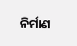ନିର୍ମାଣ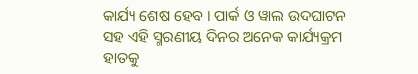କାର୍ଯ୍ୟ ଶେଷ ହେବ । ପାର୍କ ଓ ୱାଲ ଉଦଘାଟନ ସହ ଏହି ସ୍ମରଣୀୟ ଦିନର ଅନେକ କାର୍ଯ୍ୟକ୍ରମ ହାତକୁ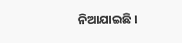ନିଆଯାଇଛି ।